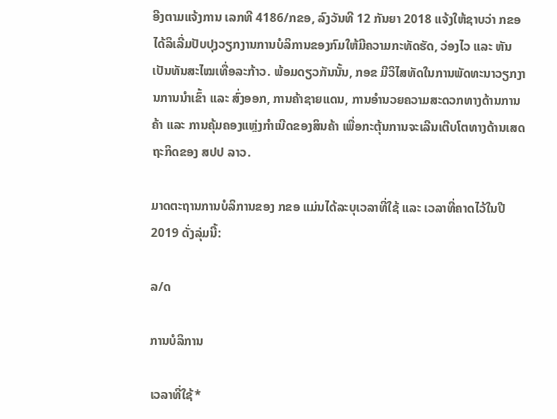ອີງຕາມແຈ້ງການ ເລກທີ 4186/ກຂອ, ລົງວັນທີ 12 ກັນຍາ 2018 ແຈ້ງໃຫ້ຊາບວ່າ ກຂອ ໄດ້ລິເລີ່ມປັບປຸງວຽກງານການບໍລິການຂອງກົມໃຫ້ມີຄວາມກະທັດຮັດ, ວ່ອງໄວ ແລະ ຫັນເປັນທັນສະໄໝເທື່ອລະກ້າວ. ພ້ອມດຽວກັນນັ້ນ, ກອຂ ມີວິໄສທັດໃນການພັດທະນາວຽກງານການນຳເຂົ້າ ແລະ ສົ່ງອອກ, ການຄ້າຊາຍແດນ, ການອຳນວຍຄວາມສະດວກທາງດ້ານການຄ້າ ແລະ ການຄຸ້ມຄອງແຫຼ່ງກຳເນີດຂອງສິນຄ້າ ເພື່ອກະຕຸ້ນການຈະເລີນເຕີບໂຕທາງດ້ານເສດຖະກິດຂອງ ສປປ ລາວ.

ມາດຕະຖານການບໍລິການຂອງ ກຂອ ແມ່ນໄດ້ລະບຸເວລາທີ່ໃຊ້ ແລະ ເວລາທີ່ຄາດໄວ້ໃນປີ 2019 ດັ່ງລຸ່ມນີ້:

ລ/ດ

ການບໍລິການ

ເວລາທີ່ໃຊ້*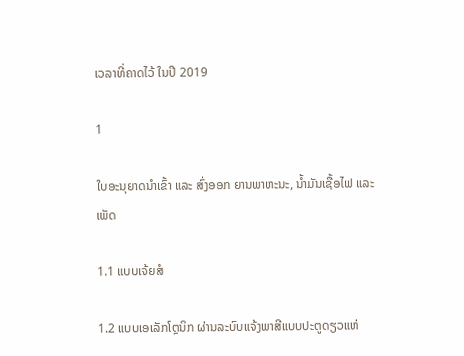ເວລາທີ່ຄາດໄວ້ ໃນປີ 2019

1

ໃບອະນຸຍາດນຳເຂົ້າ ແລະ ສົ່ງອອກ ຍານພາຫະນະ, ນໍ້າມັນເຊື້ອໄຟ ແລະ ເພັດ

1.1 ແບບເຈ້ຍສໍ

1.2 ແບບເອເລັກໂຕຼນິກ ຜ່ານລະບົບແຈ້ງພາສີແບບປະຕູດຽວແຫ່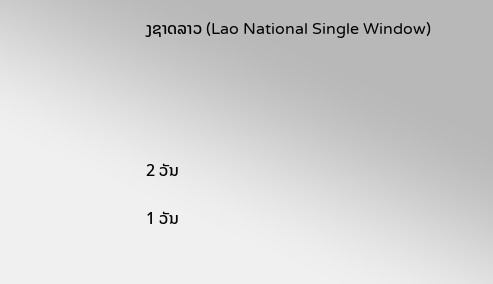ງຊາດລາວ (Lao National Single Window)





2 ວັນ

1 ວັນ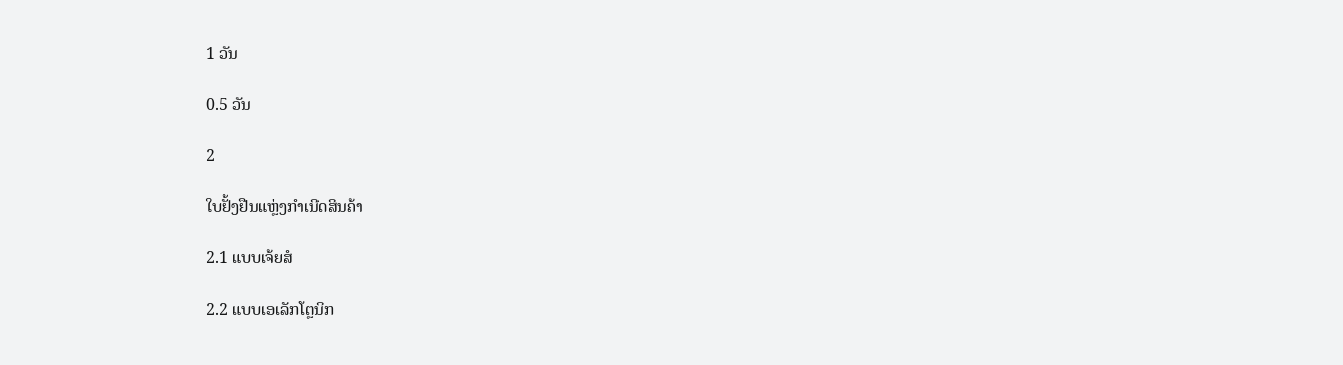1 ວັນ

0.5 ວັນ

2

ໃບຢັ້ງຢືນແຫຼ່ງກຳເນີດສິນຄ້າ

2.1 ແບບເຈ້ຍສໍ

2.2 ແບບເອເລັກໂຕຼນິກ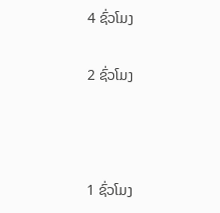4 ຊົ່ວໂມງ

2 ຊົ່ວໂມງ



1 ຊົ່ວໂມງ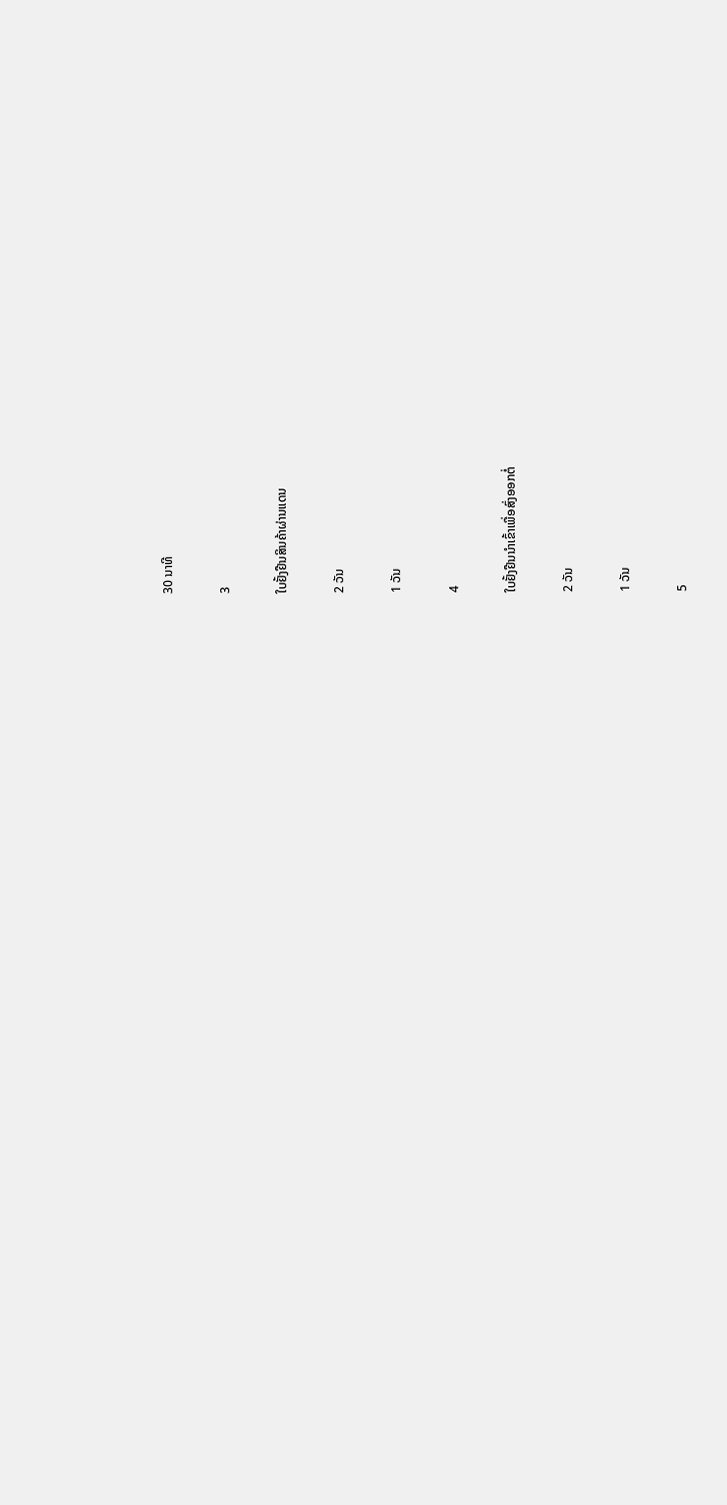30 ນາທີ

3

ໃບຢັ້ງຢືນສິນຄ້າຜ່ານແດນ

2 ວັນ

1 ວັນ

4

ໃບຢັ້ງຢືນນຳເຂົ້າເພື່ອສົ່ງອອກຕໍ່

2 ວັນ

1 ວັນ

5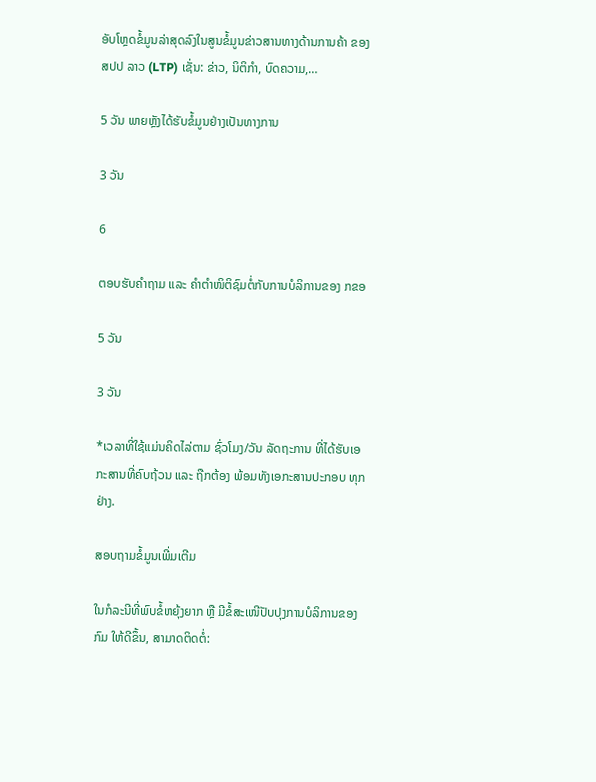ອັບໂຫຼດຂໍ້ມູນລ່າສຸດລົງໃນສູນຂໍ້ມູນຂ່າວສານທາງດ້ານການຄ້າ ຂອງ ສປປ ລາວ (LTP) ເຊັ່ນ: ຂ່າວ, ນິຕິກຳ, ບົດຄວາມ,…

5 ວັນ ພາຍຫຼັງໄດ້ຮັບຂໍ້ມູນຢ່າງເປັນທາງການ

3 ວັນ

6

ຕອບຮັບຄຳຖາມ ແລະ ຄຳຕຳໜິຕິຊົມຕໍ່ກັບການບໍລິການຂອງ ກຂອ

5 ວັນ

3 ວັນ

*ເວລາທີ່ໃຊ້ແມ່ນຄິດໄລ່ຕາມ ຊົ່ວໂມງ/ວັນ ລັດຖະການ ທີ່ໄດ້ຮັບເອກະສານທີ່ຄົບຖ້ວນ ແລະ ຖືກຕ້ອງ ພ້ອມທັງເອກະສານປະກອບ ທຸກຢ່າງ.

ສອບຖາມຂໍ້ມູນເພີ່ມເຕີມ

ໃນກໍລະນີທີ່ພົບຂໍ້ຫຍຸ້ງຍາກ ຫຼື ມີຂໍ້ສະເໜີປັບປຸງການບໍລິການຂອງກົມ ໃຫ້ດີຂຶ້ນ, ສາມາດຕິດຕໍ່: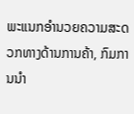ພະແນກອຳນວຍຄວາມສະດວກທາງດ້ານການຄ້າ, ກົມການນຳ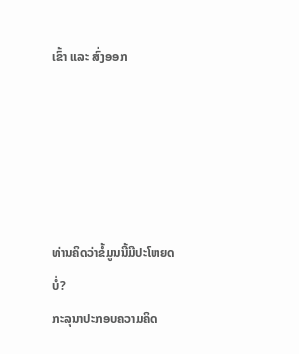ເຂົ້າ ແລະ ສົ່ງອອກ





ທ່ານຄິດວ່າຂໍ້ມູນນີ້ມີປະໂຫຍດບໍ່?
ກະລຸນາປະກອບຄວາມຄິດ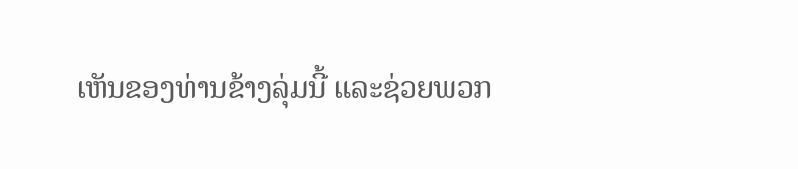ເຫັນຂອງທ່ານຂ້າງລຸ່ມນີ້ ແລະຊ່ວຍພວກ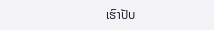ເຮົາປັບ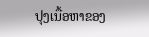ປຸງເນື້ອຫາຂອງ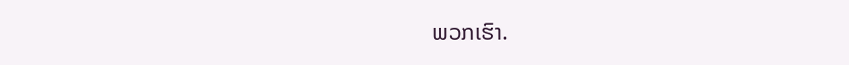ພວກເຮົາ.